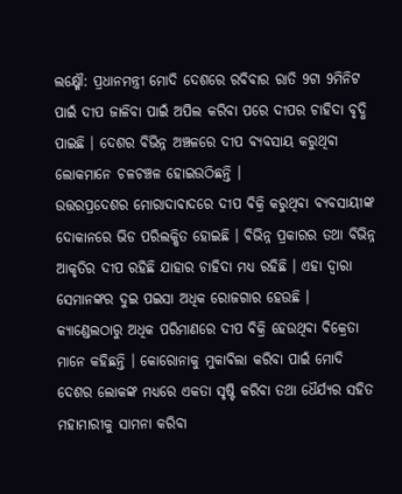ଲକ୍ଷ୍ମୌ: ପ୍ରଧାନମନ୍ତ୍ରୀ ମୋଦି ଦେଶରେ ରବିବାର ରାତି 9ଟା 9ମିନିଟ ପାଇଁ ଦୀପ ଜାଳିବା ପାଇଁ ଅପିଲ କରିବା ପରେ ଦୀପର ଚାହିଦା ବୃଦ୍ଧି ପାଇଛି । ଦେଶର ବିଭିନ୍ନ ଅଞ୍ଚଳରେ ଦୀପ ବ୍ୟବସାୟ କରୁଥିବା ଲୋକମାନେ ଚଳଚଞ୍ଚଳ ହୋଇଉଠିଛନ୍ତି ।
ଉତ୍ତରପ୍ରଦେଶର ମୋରାଦାବାଦରେ ଦୀପ ବିକ୍ରି କରୁଥିବା ବ୍ୟବସାୟୀଙ୍କ ଦୋକାନରେ ଭିଡ ପରିଲକ୍ଷିତ ହୋଇଛି । ବିଭିନ୍ନ ପ୍ରକାରର ତଥା ବିଭିନ୍ନ ଆକୃତିର ଦୀପ ରହିଛି ଯାହାର ଚାହିଦା ମଧ୍ୟ ରହିଛି । ଏହା ଦ୍ବାରା ସେମାନଙ୍କର ଦୁଇ ପଇସା ଅଧିକ ରୋଜଗାର ହେଉଛି । କ୍ୟାଣ୍ଡେଲଠାରୁ ଅଧିକ ପରିମାଣରେ ଦୀପ ବିକ୍ରି ହେଉଥିବା ବିକ୍ରେତା ମାନେ କହିଛନ୍ତି । କୋରୋନାକୁ ମୁକାବିଲା କରିବା ପାଇଁ ମୋଦି ଦେଶର ଲୋକଙ୍କ ମଧ୍ୟରେ ଏକତା ସୃଷ୍ଟି କରିବା ତଥା ଧୈର୍ଯ୍ୟର ସହିତ ମହାମାରୀକୁ ସାମନା କରିବା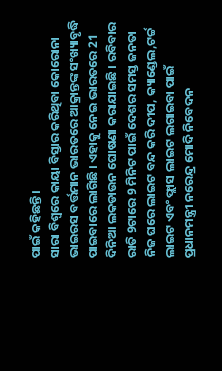ପାଇଁ କହିଛନ୍ତି ।
ସାରା ବିଶ୍ବରେ କାୟା ବିସ୍ତାର କରିଥିବା କୋରୋନା ଭାଇରସ ବର୍ତ୍ତମାନ ଭାରତରେ ଆକ୍ରାନ୍ତଙ୍କ ସଂଖ୍ୟାବୃଦ୍ଧି ପାଇବାରେ ଲାଗିଛି । ଏହାକୁ ନେଇ ଭାରତରେ 21 ଦିନିଆ ଲକଡାଉନ ଘୋଷଣା କରାଯାଇଛି । ରବିବାର ରାତି 9ଟାରେ 9 ମିନିଟ ପାଇଁ ଦେଶର ସମସ୍ତ ଜନତା ନିଜ ଘରେ ଲାଇଟ ବନ୍ଦ କରି ଦୀପ, କ୍ୟାଣ୍ଡେଲ,ଟର୍ଚ୍ଚ ଲାଇଟ ଏବଂ ଫ୍ଲାସ ଲାଇଟ ଲଗାଇବା ପାଇଁ ପ୍ରଧାନମନ୍ତ୍ରୀ ନରେନ୍ଦ୍ର ମୋଦି ନିବେଦନ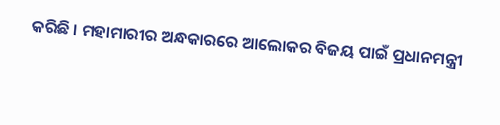କରିଛି । ମହାମାରୀର ଅନ୍ଧକାରରେ ଆଲୋକର ବିଜୟ ପାଇଁ ପ୍ରଧାନମନ୍ତ୍ରୀ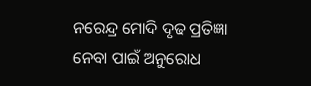ନରେନ୍ଦ୍ର ମୋଦି ଦୃଢ ପ୍ରତିଜ୍ଞା ନେବା ପାଇଁ ଅନୁରୋଧ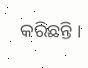କରିଛନ୍ତି ।